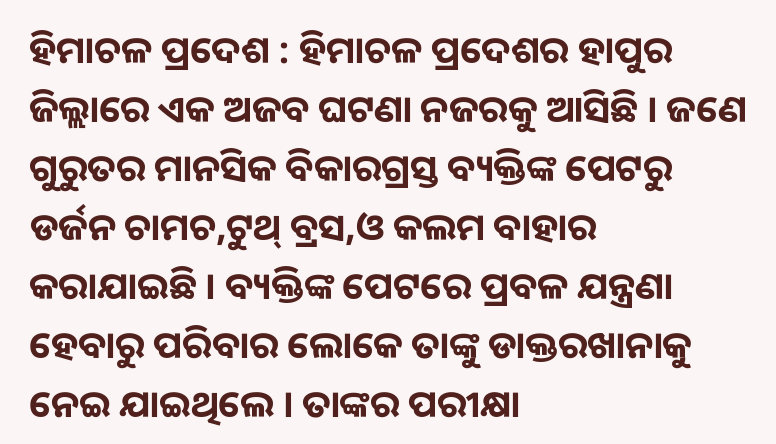ହିମାଚଳ ପ୍ରଦେଶ : ହିମାଚଳ ପ୍ରଦେଶର ହାପୁର ଜିଲ୍ଲାରେ ଏକ ଅଜବ ଘଟଣା ନଜରକୁ ଆସିଛି । ଜଣେ ଗୁରୁତର ମାନସିକ ବିକାରଗ୍ରସ୍ତ ବ୍ୟକ୍ତିଙ୍କ ପେଟରୁ ଡର୍ଜନ ଚାମଚ,ଟୁଥ୍ ବ୍ରସ,ଓ କଲମ ବାହାର କରାଯାଇଛି । ବ୍ୟକ୍ତିଙ୍କ ପେଟରେ ପ୍ରବଳ ଯନ୍ତ୍ରଣା ହେବାରୁ ପରିବାର ଲୋକେ ତାଙ୍କୁ ଡାକ୍ତରଖାନାକୁ ନେଇ ଯାଇଥିଲେ । ତାଙ୍କର ପରୀକ୍ଷା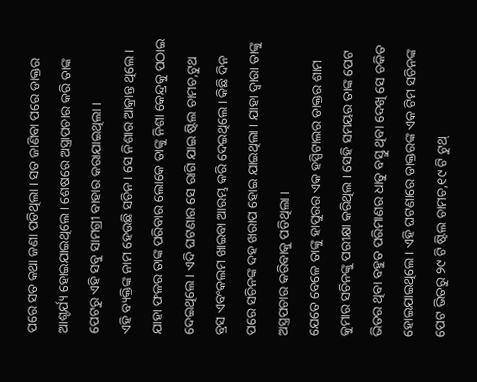ପରେ ସତ କଥା ଜଣା ପଡିଥିଲା । ସତ ଜାଣିବା ପରେ ଡାକ୍ତର ଆଶ୍ଚର୍ଯ୍ୟ ହୋଇଯାଇଥିଲେ । ଶେଷରେ ଅସ୍ତ୍ରାପଚାର କରି ତାଙ୍କ ପେଟରୁ ଏହି ସବୁ ସାମଗ୍ରୀ ବାହାର କରାଯାଇଥିଲା ।
ଏହି ବ୍ୟକ୍ତିଙ୍କ ନାମ ହେଉଛି ସଚିନ । ସେ ନିଶାର ଆକ୍ରାନ୍ତ ଥିଲେ । ଯାହା ଫଳର ତାଙ୍କ ପରିବାର ଲୋକେ ତାଙ୍କୁ ନିଶା କେନ୍ଦ୍ରକୁ ପଠାଇ ଦେଇଥିଲେ । ଏଦି ଘଟଣାର ସେ ରାଗି ଯାଇ ଷ୍ଟିଲ ଚାମଚ,ଟୁଥ ବ୍ରସ ଏବଂକଲମ ଖାଇବା ଆରମ୍ଭ କରି ଦେଇଥିଲେ । କିଛି ଦିନ ପରେ ସଚିନଙ୍କ ଦହ ଖରାପ ହୋଇ ଯାଇଥିଲା । ଯାହା ଦ୍ୱାରା ତାଙ୍କୁ ଅସ୍ତ୍ରପଚାର କରିବାକୁ ପଡିଥିଲା ।
ଯେତେ ବେଳେ ତାଙ୍କୁ ହାପୁରର ଏକ ହସ୍ପିଟାଲର ଡାକ୍ତର ଶାମ କୁମାର ସଚିନଙ୍କୁ ପରୀକ୍ଷା କରିଥିଲ । ସେହି ସମୟର ତାଙ୍କ ପେଟ ଭିତର ଥିବା ବହୁତ ପରିମାଣର ଧାତୁ ବସ୍ତୁ ଥିବା ଦେଖି ସେ ଚକିତ ହୋଇଯାଇଥିଲେ । ଏହି ଘଟଣାରେ ଡାକ୍ତରଙ୍କ ଏକ ଟିମ ସଚିନଙ୍କ ପେଟ ଭିତରୁ ୨୯ ଟି ଷ୍ଟିଲ ଚାମଚ,୧୯ ଟି ଟୁଥ୍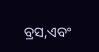ବ୍ରସ,ଏବଂ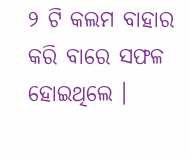୨ ଟି କଲମ ବାହାର କରି ବାରେ ସଫଳ ହୋଇଥିଲେ ।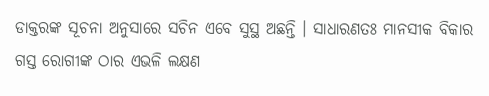ଡାକ୍ତରଙ୍କ ସୂଚନା ଅନୁସାରେ ସଚିନ ଏବେ ସୁସ୍ଥ ଅଛନ୍ତି । ସାଧାରଣତଃ ମାନସୀକ ବିକାର ଗସ୍ତ ରୋଗୀଙ୍କ ଠାର ଏଭଳି ଲକ୍ଷଣ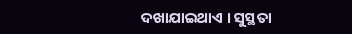ଦଖାଯାଇଥାଏ । ସୁସ୍ଥତା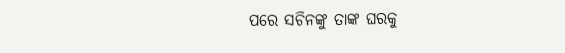ପରେ ସଚିନଙ୍କୁ ତାଙ୍କ ଘରକୁ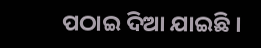ପଠାଇ ଦିଆ ଯାଇଛି ।